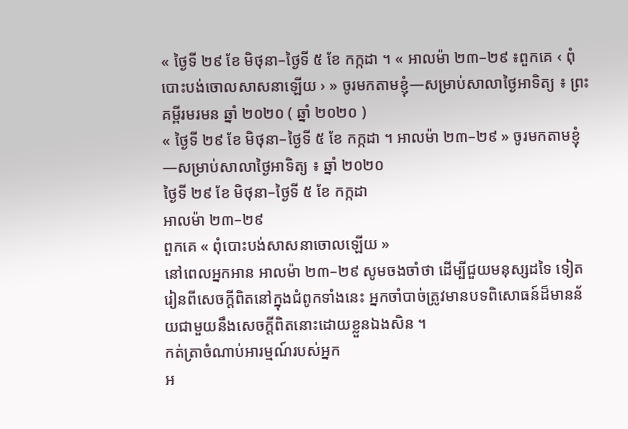« ថ្ងៃទី ២៩ ខែ មិថុនា–ថ្ងៃទី ៥ ខែ កក្កដា ។ « អាលម៉ា ២៣–២៩ ៖ពួកគេ ‹ ពុំបោះបង់ចោលសាសនាឡើយ › » ចូរមកតាមខ្ញុំ—សម្រាប់សាលាថ្ងៃអាទិត្យ ៖ ព្រះគម្ពីរមរមន ឆ្នាំ ២០២០ ( ឆ្នាំ ២០២០ )
« ថ្ងៃទី ២៩ ខែ មិថុនា–ថ្ងៃទី ៥ ខែ កក្កដា ។ អាលម៉ា ២៣–២៩ » ចូរមកតាមខ្ញុំ—សម្រាប់សាលាថ្ងៃអាទិត្យ ៖ ឆ្នាំ ២០២០
ថ្ងៃទី ២៩ ខែ មិថុនា–ថ្ងៃទី ៥ ខែ កក្កដា
អាលម៉ា ២៣–២៩
ពួកគេ « ពុំបោះបង់សាសនាចោលឡើយ »
នៅពេលអ្នកអាន អាលម៉ា ២៣–២៩ សូមចងចាំថា ដើម្បីជួយមនុស្សដទៃ ទៀតរៀនពីសេចក្ដីពិតនៅក្នុងជំពូកទាំងនេះ អ្នកចាំបាច់ត្រូវមានបទពិសោធន៍ដ៏មានន័យជាមួយនឹងសេចក្ដីពិតនោះដោយខ្លួនឯងសិន ។
កត់ត្រាចំណាប់អារម្មណ៍របស់អ្នក
អ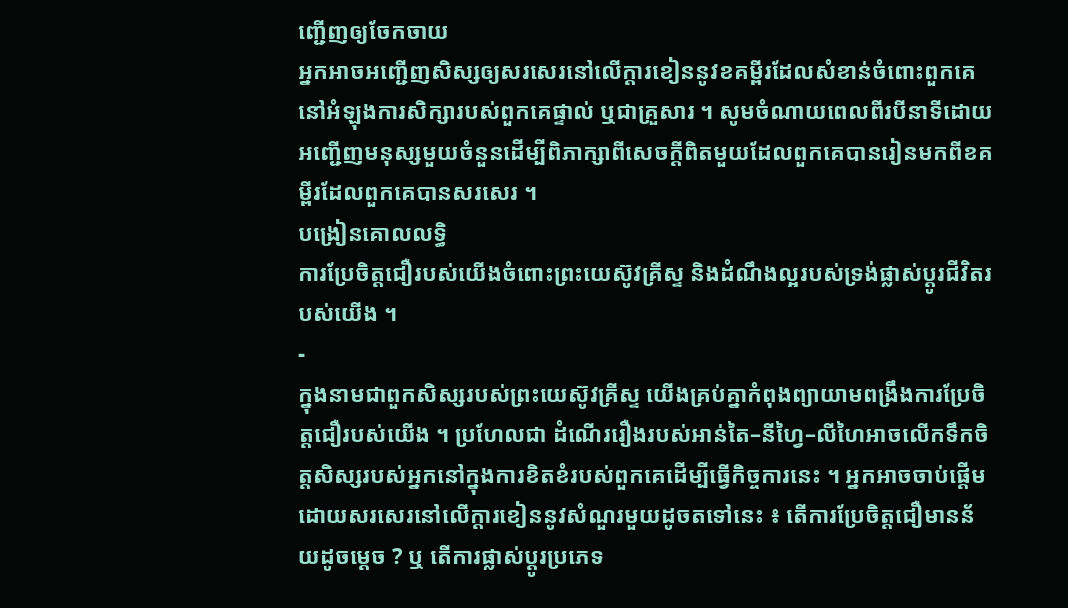ញ្ជើញឲ្យចែកចាយ
អ្នកអាចអញ្ជើញសិស្សឲ្យសរសេរនៅលើក្ដារខៀននូវខគម្ពីរដែលសំខាន់ចំពោះពួកគេនៅអំឡុងការសិក្សារបស់ពួកគេផ្ទាល់ ឬជាគ្រួសារ ។ សូមចំណាយពេលពីរបីនាទីដោយអញ្ជើញមនុស្សមួយចំនួនដើម្បីពិភាក្សាពីសេចក្ដីពិតមួយដែលពួកគេបានរៀនមកពីខគម្ពីរដែលពួកគេបានសរសេរ ។
បង្រៀនគោលលទ្ធិ
ការប្រែចិត្តជឿរបស់យើងចំពោះព្រះយេស៊ូវគ្រីស្ទ និងដំណឹងល្អរបស់ទ្រង់ផ្លាស់ប្ដូរជីវិតរបស់យើង ។
-
ក្នុងនាមជាពួកសិស្សរបស់ព្រះយេស៊ូវគ្រីស្ទ យើងគ្រប់គ្នាកំពុងព្យាយាមពង្រឹងការប្រែចិត្តជឿរបស់យើង ។ ប្រហែលជា ដំណើររឿងរបស់អាន់តៃ–នីហ្វៃ–លីហៃអាចលើកទឹកចិត្តសិស្សរបស់អ្នកនៅក្នុងការខិតខំរបស់ពួកគេដើម្បីធ្វើកិច្ចការនេះ ។ អ្នកអាចចាប់ផ្ដើមដោយសរសេរនៅលើក្ដារខៀននូវសំណួរមួយដូចតទៅនេះ ៖ តើការប្រែចិត្តជឿមានន័យដូចម្ដេច ? ឬ តើការផ្លាស់ប្ដូរប្រភេទ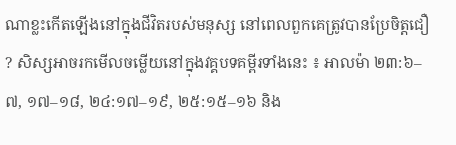ណាខ្លះកើតឡើងនៅក្នុងជីវិតរបស់មនុស្ស នៅពេលពួកគេត្រូវបានប្រែចិត្តជឿ ? សិស្សអាចរកមើលចម្លើយនៅក្នុងវគ្គបទគម្ពីរទាំងនេះ ៖ អាលម៉ា ២៣:៦–៧, ១៧–១៨, ២៤:១៧–១៩, ២៥:១៥–១៦ និង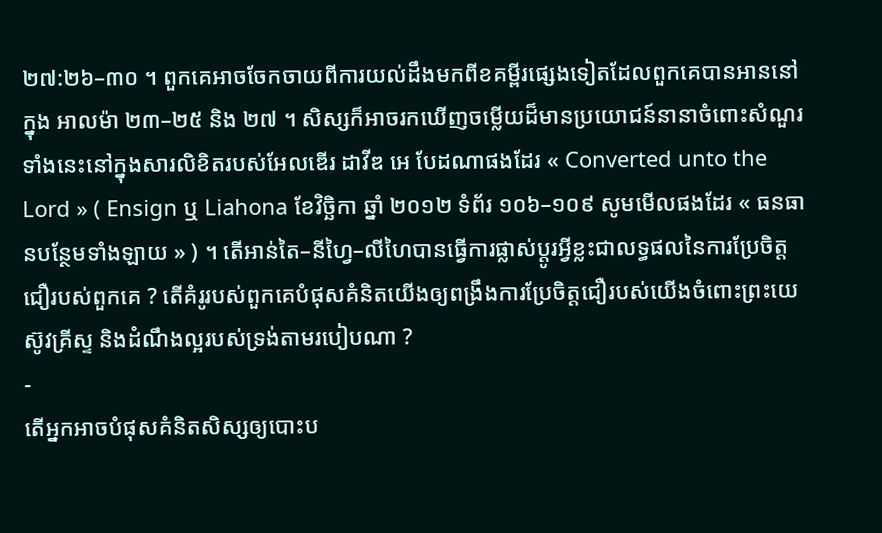២៧:២៦–៣០ ។ ពួកគេអាចចែកចាយពីការយល់ដឹងមកពីខគម្ពីរផ្សេងទៀតដែលពួកគេបានអាននៅក្នុង អាលម៉ា ២៣–២៥ និង ២៧ ។ សិស្សក៏អាចរកឃើញចម្លើយដ៏មានប្រយោជន៍នានាចំពោះសំណួរទាំងនេះនៅក្នុងសារលិខិតរបស់អែលឌើរ ដាវីឌ អេ បែដណាផងដែរ « Converted unto the Lord » ( Ensign ឬ Liahona ខែវិច្ឆិកា ឆ្នាំ ២០១២ ទំព័រ ១០៦–១០៩ សូមមើលផងដែរ « ធនធានបន្ថែមទាំងឡាយ » ) ។ តើអាន់តៃ–នីហ្វៃ–លីហៃបានធ្វើការផ្លាស់ប្ដូរអ្វីខ្លះជាលទ្ធផលនៃការប្រែចិត្តជឿរបស់ពួកគេ ? តើគំរូរបស់ពួកគេបំផុសគំនិតយើងឲ្យពង្រឹងការប្រែចិត្តជឿរបស់យើងចំពោះព្រះយេស៊ូវគ្រីស្ទ និងដំណឹងល្អរបស់ទ្រង់តាមរបៀបណា ?
-
តើអ្នកអាចបំផុសគំនិតសិស្សឲ្យបោះប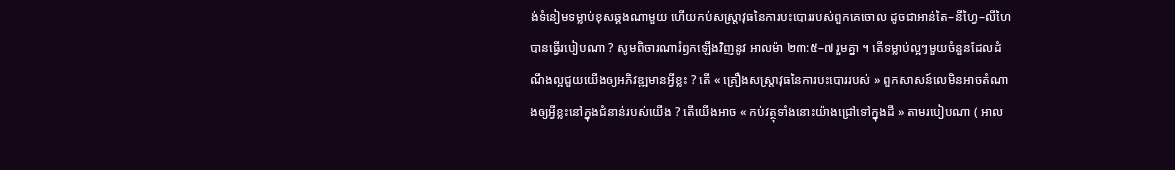ង់ទំនៀមទម្លាប់ខុសឆ្គងណាមួយ ហើយកប់សស្ត្រាវុធនៃការបះបោររបស់ពួកគេចោល ដូចជាអាន់តៃ–នីហ្វៃ–លីហៃបានធ្វើរបៀបណា ? សូមពិចារណារំឭកឡើងវិញនូវ អាលម៉ា ២៣:៥–៧ រួមគ្នា ។ តើទម្លាប់ល្អៗមួយចំនួនដែលដំណឹងល្អជួយយើងឲ្យអភិវឌ្ឍមានអ្វីខ្លះ ? តើ « គ្រឿងសស្ត្រាវុធនៃការបះបោររបស់ » ពួកសាសន៍លេមិនអាចតំណាងឲ្យអ្វីខ្លះនៅក្នុងជំនាន់របស់យើង ? តើយើងអាច « កប់វត្ថុទាំងនោះយ៉ាងជ្រៅទៅក្នុងដី » តាមរបៀបណា ( អាល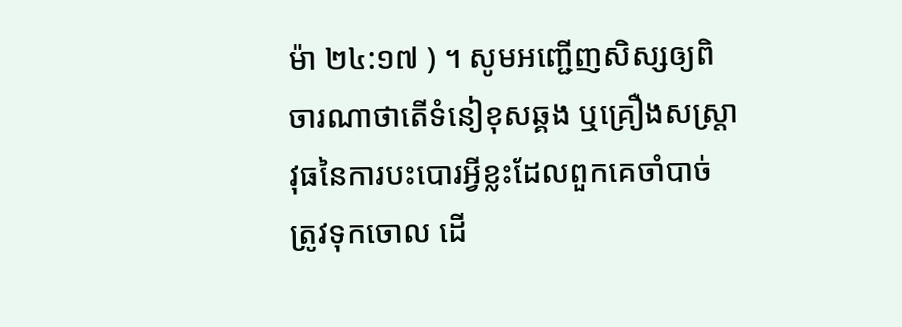ម៉ា ២៤:១៧ ) ។ សូមអញ្ជើញសិស្សឲ្យពិចារណាថាតើទំនៀខុសឆ្គង ឬគ្រឿងសស្ត្រាវុធនៃការបះបោរអ្វីខ្លះដែលពួកគេចាំបាច់ត្រូវទុកចោល ដើ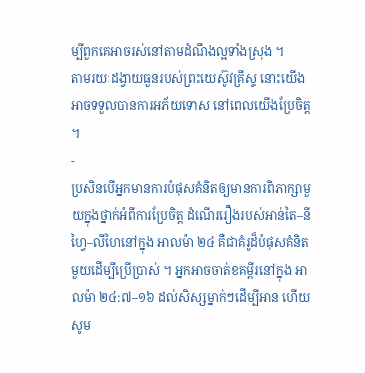ម្បីពួកគេអាចរស់នៅតាមដំណឹងល្អទាំងស្រុង ។
តាមរយៈដង្វាយធួនរបស់ព្រះយេស៊ូវគ្រីស្ទ នោះយើងអាចទទួលបានការអភ័យទោស នៅពេលយើងប្រែចិត្ត ។
-
ប្រសិនបើអ្នកមានការបំផុសគំនិតឲ្យមានការពិភាក្សាមួយក្នុងថ្នាក់អំពីការប្រែចិត្ត ដំណើររឿងរបស់អាន់តៃ–នីហ្វៃ–លីហៃនៅក្នុង អាលម៉ា ២៤ គឺជាគំរូដ៏បំផុសគំនិតមួយដើម្បីប្រើប្រាស់ ។ អ្នកអាចចាត់ខគម្ពីរនៅក្នុង អាលម៉ា ២៤:៧–១៦ ដល់សិស្សម្នាក់ៗដើម្បីអាន ហើយសូម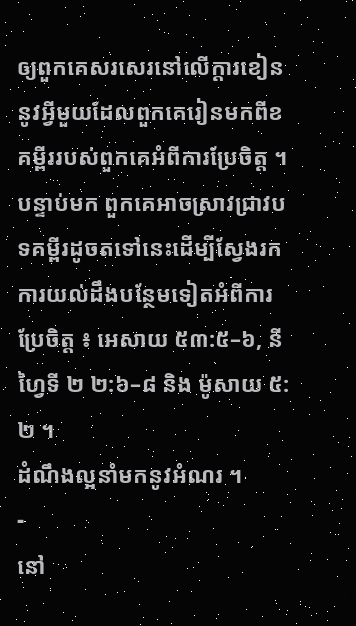ឲ្យពួកគេសរសេរនៅលើក្ដារខៀននូវអ្វីមួយដែលពួកគេរៀនមកពីខគម្ពីររបស់ពួកគេអំពីការប្រែចិត្ត ។ បន្ទាប់មក ពួកគេអាចស្រាវជ្រាវបទគម្ពីរដូចតទៅនេះដើម្បីស្វែងរកការយល់ដឹងបន្ថែមទៀតអំពីការប្រែចិត្ត ៖ អេសាយ ៥៣:៥–៦, នីហ្វៃទី ២ ២:៦–៨ និង ម៉ូសាយ ៥:២ ។
ដំណឹងល្អនាំមកនូវអំណរ ។
-
នៅ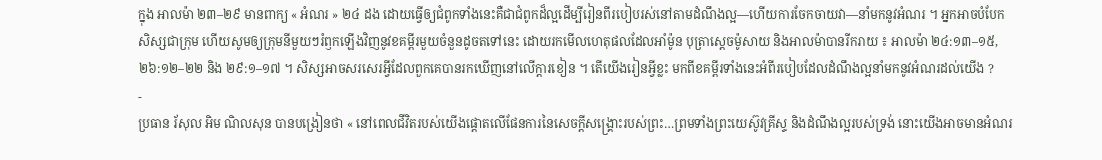ក្នុង អាលម៉ា ២៣–២៩ មានពាក្យ « អំណរ » ២៤ ដង ដោយធ្វើឲ្យជំពូកទាំងនេះគឺជាជំពូកដ៏ល្អដើម្បីរៀនពីរបៀបរស់នៅតាមដំណឹងល្អ—ហើយការចែកចាយវា—នាំមកនូវអំណរ ។ អ្នកអាចបំបែកសិស្សជាក្រុម ហើយសូមឲ្យក្រុមនីមួយៗរំឭកឡើងវិញនូវខគម្ពីរមួយចំនួនដូចតទៅនេះ ដោយរកមើលហេតុផលដែលអាំម៉ូន បុត្រាសេ្ដចម៉ូសាយ និងអាលម៉ាបានរីករាយ ៖ អាលម៉ា ២៤:១៣–១៥, ២៦:១២–២២ និង ២៩:១–១៧ ។ សិស្សអាចសរសេរអ្វីដែលពួកគេបានរកឃើញនៅលើក្ដារខៀន ។ តើយើងរៀនអ្វីខ្លះ មកពីខគម្ពីរទាំងនេះអំពីរបៀបដែលដំណឹងល្អនាំមកនូវអំណរដល់យើង ?
-
ប្រធាន រ័សុល អិម ណិលសុន បានបង្រៀនថា « នៅពេលជីវិតរបស់យើងផ្តោតលើផែនការនៃសេចក្ដីសង្គ្រោះរបស់ព្រះ…ព្រមទាំងព្រះយេស៊ូវគ្រីស្ទ និងដំណឹងល្អរបស់ទ្រង់ នោះយើងអាចមានអំណរ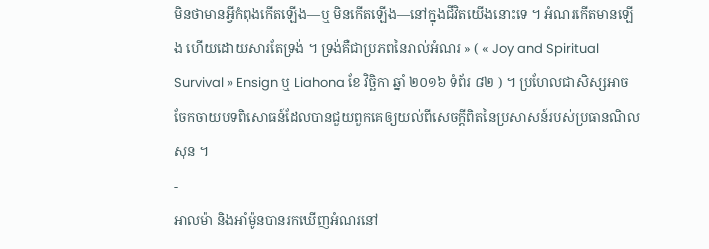មិនថាមានអ្វីកំពុងកើតឡើង—ឬ មិនកើតឡើង—នៅក្នុងជីវិតយើងនោះទេ ។ អំណរកើតមានឡើង ហើយដោយសារតែទ្រង់ ។ ទ្រង់គឺជាប្រភពនៃរាល់អំណរ » ( « Joy and Spiritual Survival » Ensign ឬ Liahona ខែ វិច្ឆិកា ឆ្នាំ ២០១៦ ទំព័រ ៨២ ) ។ ប្រហែលជាសិស្សអាចចែកចាយបទពិសោធន៍ដែលបានជួយពួកគេឲ្យយល់ពីសេចក្ដីពិតនៃប្រសាសន៍របស់ប្រធានណិលសុន ។
-
អាលម៉ា និងអាំម៉ូនបានរកឃើញអំណរនៅ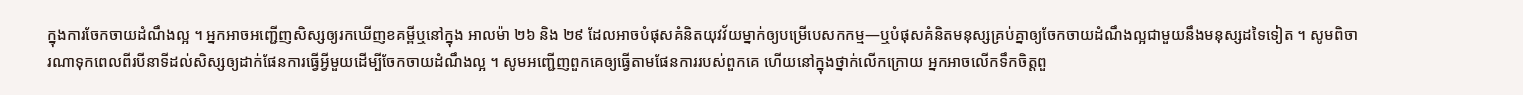ក្នុងការចែកចាយដំណឹងល្អ ។ អ្នកអាចអញ្ជើញសិស្សឲ្យរកឃើញខគម្ពីឬនៅក្នុង អាលម៉ា ២៦ និង ២៩ ដែលអាចបំផុសគំនិតយុវវ័យម្នាក់ឲ្យបម្រើបេសកកម្ម—ឬបំផុសគំនិតមនុស្សគ្រប់គ្នាឲ្យចែកចាយដំណឹងល្អជាមួយនឹងមនុស្សដទៃទៀត ។ សូមពិចារណាទុកពេលពីរបីនាទីដល់សិស្សឲ្យដាក់ផែនការធ្វើអ្វីមួយដើម្បីចែកចាយដំណឹងល្អ ។ សូមអញ្ជើញពួកគេឲ្យធ្វើតាមផែនការរបស់ពួកគេ ហើយនៅក្នុងថ្នាក់លើកក្រោយ អ្នកអាចលើកទឹកចិត្តពួ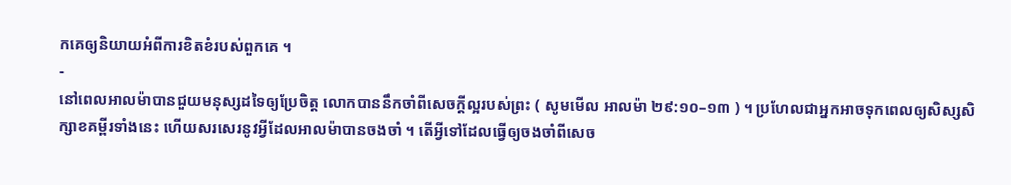កគេឲ្យនិយាយអំពីការខិតខំរបស់ពួកគេ ។
-
នៅពេលអាលម៉ាបានជួយមនុស្សដទៃឲ្យប្រែចិត្ត លោកបាននឹកចាំពីសេចក្ដីល្អរបស់ព្រះ ( សូមមើល អាលម៉ា ២៩:១០–១៣ ) ។ ប្រហែលជាអ្នកអាចទុកពេលឲ្យសិស្សសិក្សាខគម្ពីរទាំងនេះ ហើយសរសេរនូវអ្វីដែលអាលម៉ាបានចងចាំ ។ តើអ្វីទៅដែលធ្វើឲ្យចងចាំពីសេច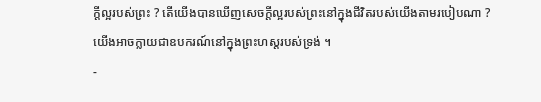ក្ដីល្អរបស់ព្រះ ? តើយើងបានឃើញសេចក្ដីល្អរបស់ព្រះនៅក្នុងជីវិតរបស់យើងតាមរបៀបណា ?
យើងអាចក្លាយជាឧបករណ៍នៅក្នុងព្រះហស្ដរបស់ទ្រង់ ។
-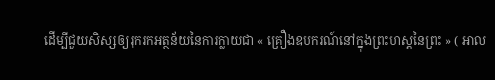ដើម្បីជួយសិស្សឲ្យរុករកអត្ថន័យនៃការក្លាយជា « គ្រឿងឧបករណ៍នៅក្នុងព្រះហស្តនៃព្រះ » ( អាល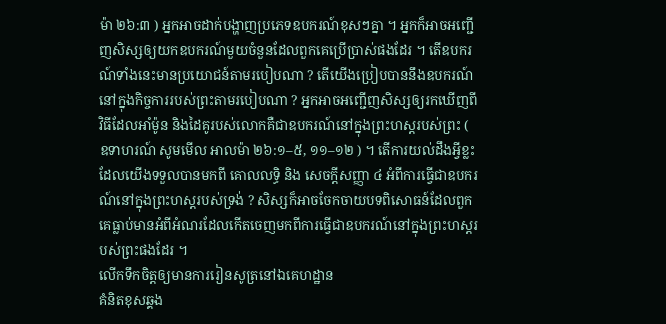ម៉ា ២៦:៣ ) អ្នកអាចដាក់បង្ហាញប្រភេទឧបករណ៍ខុសៗគ្នា ។ អ្នកក៏អាចអញ្ជើញសិស្សឲ្យយកឧបករណ៍មួយចំនួនដែលពួកគេប្រើប្រាស់ផងដែរ ។ តើឧបករណ៍ទាំងនេះមានប្រយោជន៍តាមរបៀបណា ? តើយើងប្រៀបបាននឹងឧបករណ៍នៅក្នុងកិច្ចការរបស់ព្រះតាមរបៀបណា ? អ្នកអាចអញ្ជើញសិស្សឲ្យរកឃើញពីវិធីដែលអាំម៉ូន និងដៃគូរបស់លោកគឺជាឧបករណ៍នៅក្នុងព្រះហស្ដរបស់ព្រះ ( ឧទាហរណ៍ សូមមើល អាលម៉ា ២៦:១–៥, ១១–១២ ) ។ តើការយល់ដឹងអ្វីខ្លះដែលយើងទទួលបានមកពី គោលលទ្ធិ និង សេចក្តីសញ្ញា ៤ អំពីការធ្វើជាឧបករណ៍នៅក្នុងព្រះហស្ដរបស់ទ្រង់ ? សិស្សក៏អាចចែកចាយបទពិសោធន៍ដែលពួកគេធ្លាប់មានអំពីអំណរដែលកើតចេញមកពីការធ្វើជាឧបករណ៍នៅក្នុងព្រះហស្ដរបស់ព្រះផងដែរ ។
លើកទឹកចិត្តឲ្យមានការរៀនសូត្រនៅឯគេហដ្ឋាន
គំនិតខុសឆ្គង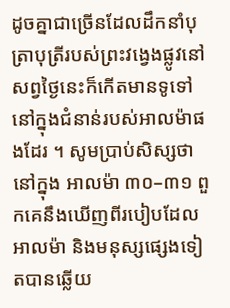ដូចគ្នាជាច្រើនដែលដឹកនាំបុត្រាបុត្រីរបស់ព្រះវង្វេងផ្លូវនៅសព្វថ្ងៃនេះក៏កើតមានទូទៅនៅក្នុងជំនាន់របស់អាលម៉ាផងដែរ ។ សូមប្រាប់សិស្សថា នៅក្នុង អាលម៉ា ៣០–៣១ ពួកគេនឹងឃើញពីរបៀបដែលអាលម៉ា និងមនុស្សផ្សេងទៀតបានឆ្លើយ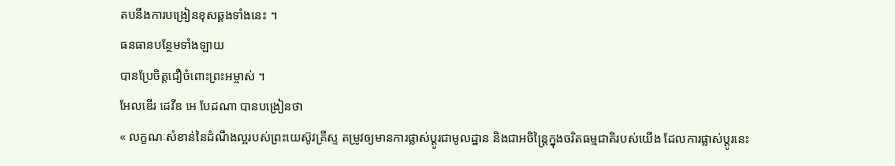តបនឹងការបង្រៀនខុសឆ្គងទាំងនេះ ។
ធនធានបន្ថែមទាំងឡាយ
បានប្រែចិត្តជឿចំពោះព្រះអម្ចាស់ ។
អែលឌើរ ដេវីឌ អេ បែដណា បានបង្រៀនថា
« លក្ខណៈសំខាន់នៃដំណឹងល្អរបស់ព្រះយេស៊ូវគ្រីស្ទ តម្រូវឲ្យមានការផ្លាស់ប្ដូរជាមូលដ្ឋាន និងជាអចិន្ត្រៃក្នុងចរិតធម្មជាតិរបស់យើង ដែលការផ្លាស់ប្ដូរនេះ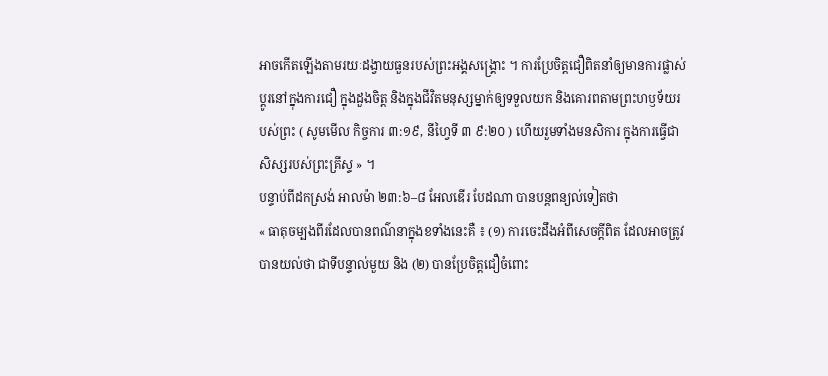អាចកើតឡើងតាមរយៈដង្វាយធួនរបស់ព្រះអង្គសង្គ្រោះ ។ ការប្រែចិត្តជឿពិតនាំឲ្យមានការផ្លាស់ប្ដូរនៅក្នុងការជឿ ក្នុងដួងចិត្ត និងក្នុងជីវិតមនុស្សម្នាក់ឲ្យទទួលយក និងគោរពតាមព្រះហឫទ័យរបស់ព្រះ ( សូមមើល កិច្ចការ ៣:១៩, នីហ្វៃទី ៣ ៩:២០ ) ហើយរួមទាំងមនសិការ ក្នុងការធ្វើជាសិស្សរបស់ព្រះគ្រីស្ទ » ។
បន្ទាប់ពីដកស្រង់ អាលម៉ា ២៣:៦–៨ អែលឌើរ បែដណា បានបន្តពន្យល់ទៀតថា
« ធាតុចម្បងពីរដែលបានពណ៌នាក្នុងខទាំងនេះគឺ ៖ (១) ការចេះដឹងអំពីសេចក្ដីពិត ដែលអាចត្រូវបានយល់ថា ជាទីបន្ទាល់មួយ និង (២) បានប្រែចិត្តជឿចំពោះ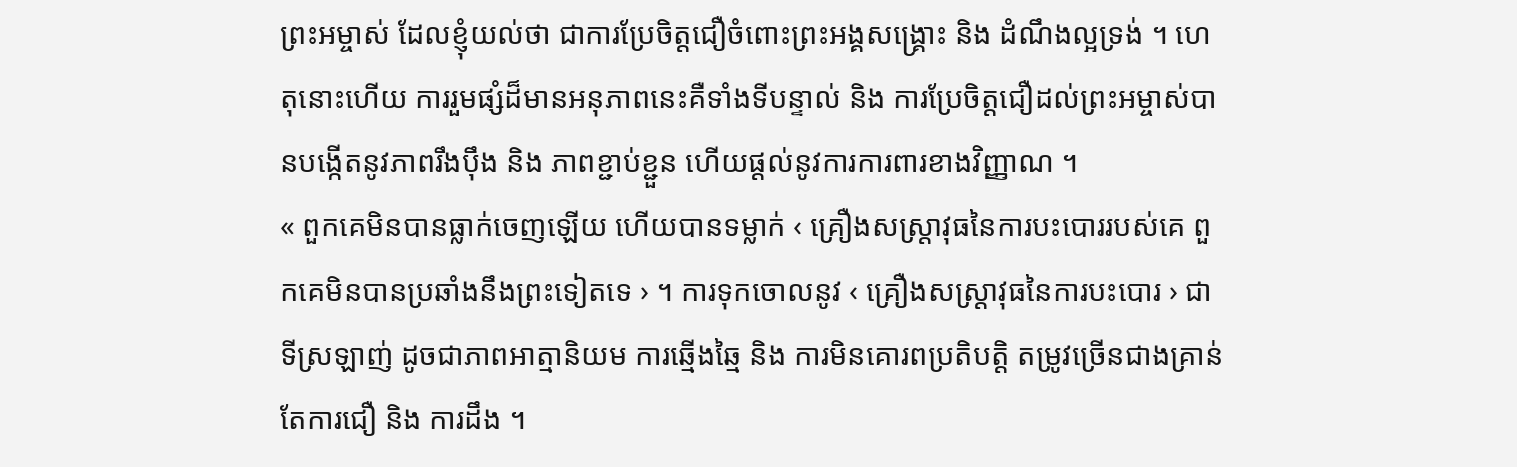ព្រះអម្ចាស់ ដែលខ្ញុំយល់ថា ជាការប្រែចិត្តជឿចំពោះព្រះអង្គសង្គ្រោះ និង ដំណឹងល្អទ្រង់ ។ ហេតុនោះហើយ ការរួមផ្សំដ៏មានអនុភាពនេះគឺទាំងទីបន្ទាល់ និង ការប្រែចិត្តជឿដល់ព្រះអម្ចាស់បានបង្កើតនូវភាពរឹងប៉ឹង និង ភាពខ្ជាប់ខ្ជួន ហើយផ្ដល់នូវការការពារខាងវិញ្ញាណ ។
« ពួកគេមិនបានធ្លាក់ចេញឡើយ ហើយបានទម្លាក់ ‹ គ្រឿងសស្ត្រាវុធនៃការបះបោររបស់គេ ពួកគេមិនបានប្រឆាំងនឹងព្រះទៀតទេ › ។ ការទុកចោលនូវ ‹ គ្រឿងសស្ត្រាវុធនៃការបះបោរ › ជាទីស្រឡាញ់ ដូចជាភាពអាត្មានិយម ការឆ្មើងឆ្មៃ និង ការមិនគោរពប្រតិបត្តិ តម្រូវច្រើនជាងគ្រាន់តែការជឿ និង ការដឹង ។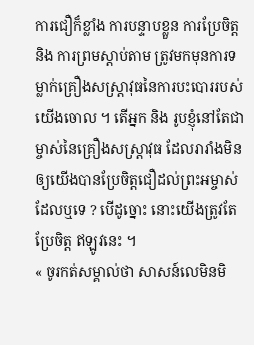ការជឿក៏ខ្លាំង ការបន្ទាបខ្លួន ការប្រែចិត្ត និង ការព្រមស្ដាប់តាម ត្រូវមកមុនការទម្លាក់គ្រឿងសស្ត្រាវុធនៃការបះបោររបស់យើងចោល ។ តើអ្នក និង រូបខ្ញុំនៅតែជាម្ចាស់នៃគ្រឿងសស្ត្រាវុធ ដែលរារាំងមិនឲ្យយើងបានប្រែចិត្តជឿដល់ព្រះអម្ចាស់ ដែលឬទេ ? បើដូច្នោះ នោះយើងត្រូវតែប្រែចិត្ត ឥឡូវនេះ ។
« ចូរកត់សម្គាល់ថា សាសន៍លេមិនមិ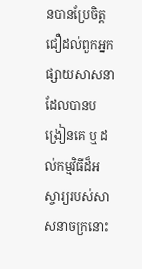នបានប្រែចិត្តជឿដល់ពួកអ្នកផ្សាយសាសនា ដែលបានបង្រៀនគេ ឬ ដល់កម្មវិធីដ៏អស្ចារ្យរបស់សាសនាចក្រនោះ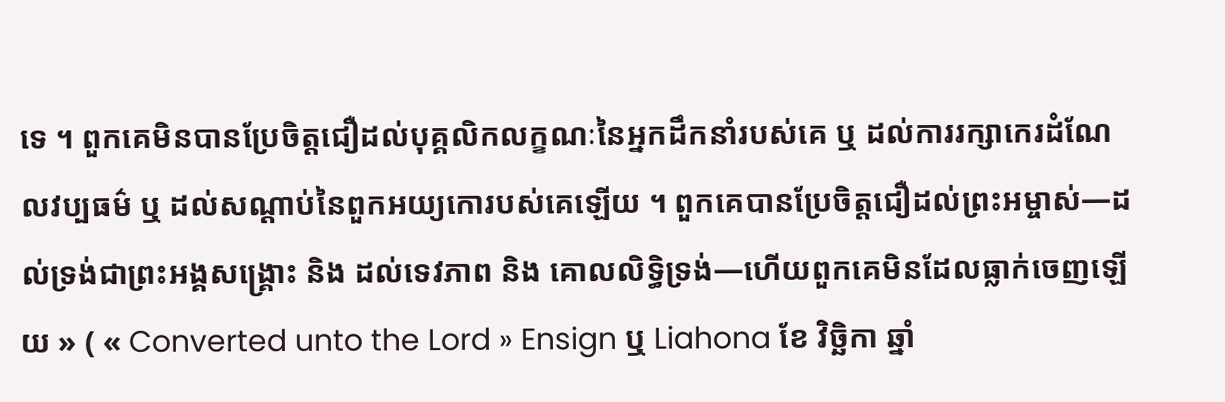ទេ ។ ពួកគេមិនបានប្រែចិត្តជឿដល់បុគ្គលិកលក្ខណៈនៃអ្នកដឹកនាំរបស់គេ ឬ ដល់ការរក្សាកេរដំណែលវប្បធម៌ ឬ ដល់សណ្ដាប់នៃពួកអយ្យកោរបស់គេឡើយ ។ ពួកគេបានប្រែចិត្តជឿដល់ព្រះអម្ចាស់—ដល់ទ្រង់ជាព្រះអង្គសង្គ្រោះ និង ដល់ទេវភាព និង គោលលិទ្ធិទ្រង់—ហើយពួកគេមិនដែលធ្លាក់ចេញឡើយ » ( « Converted unto the Lord » Ensign ឬ Liahona ខែ វិច្ឆិកា ឆ្នាំ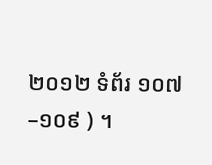២០១២ ទំព័រ ១០៧–១០៩ ) ។